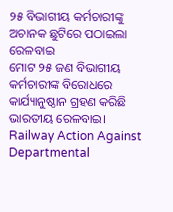୨୫ ବିଭାଗୀୟ କର୍ମଚାରୀଙ୍କୁ ଅଚାନକ ଛୁଟିରେ ପଠାଇଲା ରେଳବାଇ
ମୋଟ ୨୫ ଜଣ ବିଭାଗୀୟ କର୍ମଚାରୀଙ୍କ ବିରୋଧରେ କାର୍ଯ୍ୟାନୁଷ୍ଠାନ ଗ୍ରହଣ କରିଛି ଭାରତୀୟ ରେଳବାଇ।
Railway Action Against Departmental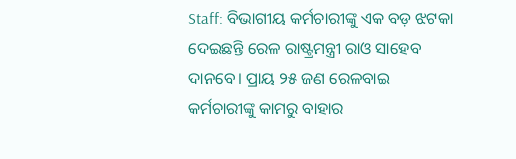Staff: ବିଭାଗୀୟ କର୍ମଚାରୀଙ୍କୁ ଏକ ବଡ଼ ଝଟକା ଦେଇଛନ୍ତି ରେଳ ରାଷ୍ଟ୍ରମନ୍ତ୍ରୀ ରାଓ ସାହେବ ଦାନବେ। ପ୍ରାୟ ୨୫ ଜଣ ରେଳବାଇ କର୍ମଚାରୀଙ୍କୁ କାମରୁ ବାହାର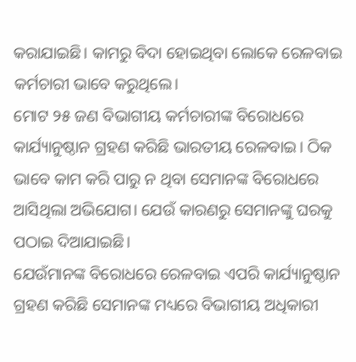କରାଯାଇଛି। କାମରୁ ବିଦା ହୋଇଥିବା ଲୋକେ ରେଳବାଇ କର୍ମଚାରୀ ଭାବେ କରୁଥିଲେ।
ମୋଟ ୨୫ ଜଣ ବିଭାଗୀୟ କର୍ମଚାରୀଙ୍କ ବିରୋଧରେ କାର୍ଯ୍ୟାନୁଷ୍ଠାନ ଗ୍ରହଣ କରିଛି ଭାରତୀୟ ରେଳବାଇ। ଠିକ ଭାବେ କାମ କରି ପାରୁ ନ ଥିବା ସେମାନଙ୍କ ବିରୋଧରେ ଆସିଥିଲା ଅଭିଯୋଗ। ଯେଉଁ କାରଣରୁ ସେମାନଙ୍କୁ ଘରକୁ ପଠାଇ ଦିଆଯାଇଛି।
ଯେଉଁମାନଙ୍କ ବିରୋଧରେ ରେଳବାଇ ଏପରି କାର୍ଯ୍ୟାନୁଷ୍ଠାନ ଗ୍ରହଣ କରିଛି ସେମାନଙ୍କ ମଧ୍ୟରେ ବିଭାଗୀୟ ଅଧିକାରୀ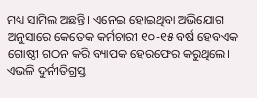ମଧ୍ୟ ସାମିଲ ଅଛନ୍ତି। ଏନେଇ ହୋଇଥିବା ଅଭିଯୋଗ ଅନୁସାରେ କେତେକ କର୍ମଚାରୀ ୧୦-୧୫ ବର୍ଷ ହେବଏକ ଗୋଷ୍ଠୀ ଗଠନ କରି ବ୍ୟାପକ ହେରଫେର କରୁଥିଲେ। ଏଭଳି ଦୁର୍ନୀତିଗ୍ରସ୍ତ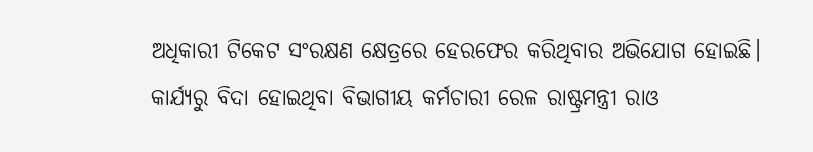ଅଧିକାରୀ ଟିକେଟ ସଂରକ୍ଷଣ କ୍ଷେତ୍ରରେ ହେରଫେର କରିଥିବାର ଅଭିଯୋଗ ହୋଇଛି। କାର୍ଯ୍ୟରୁ ବିଦା ହୋଇଥିବା ବିଭାଗୀୟ କର୍ମଚାରୀ ରେଳ ରାଷ୍ଟ୍ରମନ୍ତ୍ରୀ ରାଓ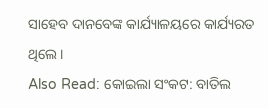ସାହେବ ଦାନବେଙ୍କ କାର୍ଯ୍ୟାଳୟରେ କାର୍ଯ୍ୟରତ ଥିଲେ।
Also Read: କୋଇଲା ସଂକଟ: ବାତିଲ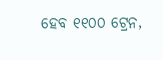ହେବ ୧୧୦୦ ଟ୍ରେନ,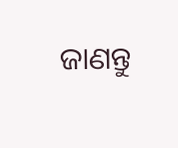ଜାଣନ୍ତୁ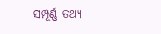ସମ୍ପୂର୍ଣ୍ଣ ତଥ୍ୟ